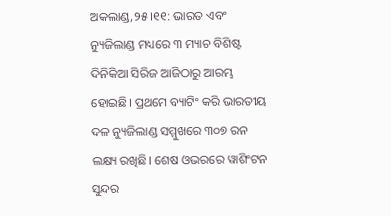ଅକଲାଣ୍ଡ,୨୫।୧୧: ଭାରତ ଏବଂ ନ୍ୟୁଜିଲାଣ୍ଡ ମଧ୍ୟରେ ୩ ମ୍ୟାଚ ବିଶିଷ୍ଟ ଦିନିକିଆ ସିରିଜ ଆଜିଠାରୁ ଆରମ୍ଭ ହୋଇଛି। ପ୍ରଥମେ ବ୍ୟାଟିଂ କରି ଭାରତୀୟ ଦଳ ନ୍ୟୁଜିଲାଣ୍ଡ ସମ୍ମୁଖରେ ୩୦୭ ରନ ଲକ୍ଷ୍ୟ ରଖିଛି। ଶେଷ ଓଭରରେ ୱାଶିଂଟନ ସୁନ୍ଦର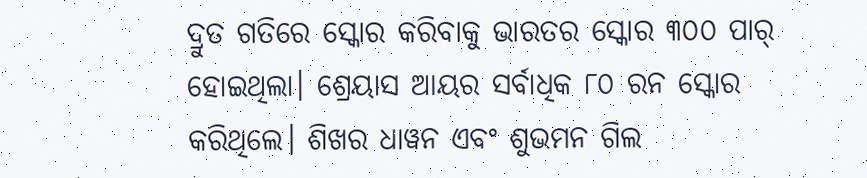ଦ୍ରୁତ ଗତିରେ ସ୍କୋର କରିବାକୁ ଭାରତର ସ୍କୋର ୩୦୦ ପାର୍ ହୋଇଥିଲା। ଶ୍ରେୟାସ ଆୟର ସର୍ବାଧିକ ୮୦ ରନ ସ୍କୋର କରିଥିଲେ। ଶିଖର ଧାୱନ ଏବଂ ଶୁଭମନ ଗିଲ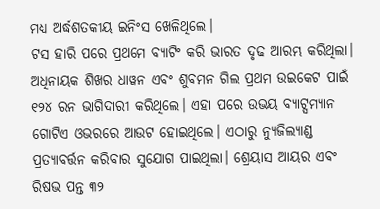ମଧ୍ୟ ଅର୍ଦ୍ଧଶତକୀୟ ଇନିଂସ ଖେଳିଥିଲେ।
ଟସ ହାରି ପରେ ପ୍ରଥମେ ବ୍ୟାଟିଂ କରି ଭାରତ ଦୃଢ ଆରମ୍ଭ କରିଥିଲା। ଅଧିନାୟକ ଶିଖର ଧାୱନ ଏବଂ ଶୁବମନ ଗିଲ ପ୍ରଥମ ଉଇକେଟ ପାଇଁ ୧୨୪ ରନ ଭାଗିଦାରୀ କରିଥିଲେ। ଏହା ପରେ ଉଭୟ ବ୍ୟାଟ୍ସମ୍ୟାନ ଗୋଟିଏ ଓଭରରେ ଆଉଟ ହୋଇଥିଲେ। ଏଠାରୁ ନ୍ୟୁଜିଲ୍ୟାଣ୍ଡ ପ୍ରତ୍ୟାବର୍ତ୍ତନ କରିବାର ସୁଯୋଗ ପାଇଥିଲା। ଶ୍ରେୟାସ ଆୟର ଏବଂ ରିଷଭ ପନ୍ତ ୩୨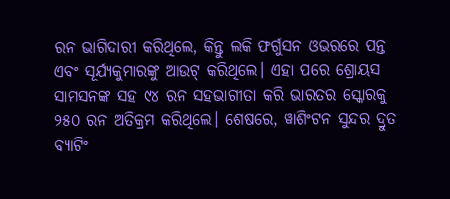ରନ ଭାଗିଦାରୀ କରିଥିଲେ, କିନ୍ତୁ ଲକି ଫର୍ଗୁସନ ଓଭରରେ ପନ୍ତ ଏବଂ ସୂର୍ଯ୍ୟକୁମାରଙ୍କୁ ଆଉଟ୍ କରିଥିଲେ। ଏହା ପରେ ଶ୍ରୋୟସ ସାମସନଙ୍କ ସହ ୯୪ ରନ ସହଭାଗୀତା କରି ଭାରତର ସ୍କୋରକୁ ୨୫୦ ରନ ଅତିକ୍ରମ କରିଥିଲେ। ଶେଷରେ, ୱାଶିଂଟନ ସୁନ୍ଦର ଦ୍ରୁତ ବ୍ୟାଟିଂ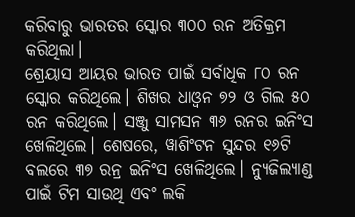କରିବାରୁ ଭାରତର ସ୍କୋର ୩୦୦ ରନ ଅତିକ୍ରମ କରିଥିଲା।
ଶ୍ରେୟାସ ଆୟର ଭାରତ ପାଇଁ ସର୍ବାଧିକ ୮୦ ରନ ସ୍କୋର କରିଥିଲେ। ଶିଖର ଧାଓ୍ବନ ୭୨ ଓ ଗିଲ ୫୦ ରନ କରିଥିଲେ। ସଞ୍ଜୁ ସାମସନ ୩୬ ରନର ଇନିଂସ ଖେଳିଥିଲେ। ଶେଷରେ, ୱାଶିଂଟନ ସୁନ୍ଦର ୧୬ଟି ବଲରେ ୩୭ ରନ୍ର ଇନିଂସ ଖେଳିଥିଲେ। ନ୍ୟୁଜିଲ୍ୟାଣ୍ଡ ପାଇଁ ଟିମ ସାଉଥି ଏବଂ ଲକି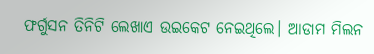ଫର୍ଗୁସନ ତିନିଟି ଲେଖାଏ ଉଇକେଟ ନେଇଥିଲେ। ଆଡାମ ମିଲନ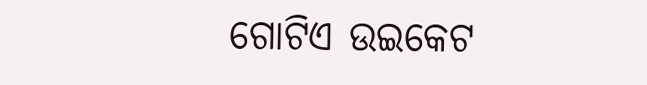ଗୋଟିଏ ଉଇକେଟ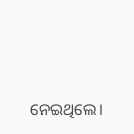ନେଇଥିଲେ।